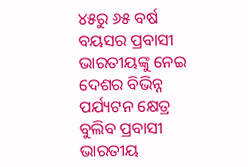୪୫ରୁ ୬୫ ବର୍ଷ ବୟସର ପ୍ରବାସୀ ଭାରତୀୟଙ୍କୁ ନେଇ ଦେଶର ବିଭିନ୍ନ ପର୍ଯ୍ୟଟନ କ୍ଷେତ୍ର ବୁଲିବ ପ୍ରବାସୀ ଭାରତୀୟ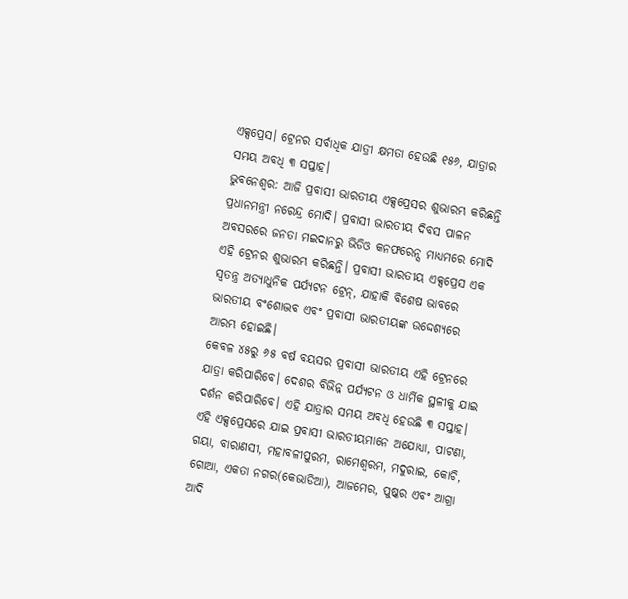ଏକ୍ସପ୍ରେସ। ଟ୍ରେନର ସର୍ବାଧିକ ଯାତ୍ରୀ କ୍ଷମତା ହେଉଛି ୧୫୬, ଯାତ୍ରାର ସମୟ ଅବଧି ୩ ସପ୍ତାହ।
ଭୁବନେଶ୍ବର: ଆଜି ପ୍ରବାସୀ ଭାରତୀୟ ଏକ୍ସପ୍ରେସର ଶୁଭାରମ୍ଭ କରିଛନ୍ତି ପ୍ରଧାନମନ୍ତ୍ରୀ ନରେନ୍ଦ୍ର ମୋଦି। ପ୍ରବାସୀ ଭାରତୀୟ ଦିବସ ପାଳନ ଅବସରରେ ଜନତା ମଇଦାନରୁ ଭିଡିଓ କନଫରେନ୍ସ ମାଧ୍ୟମରେ ମୋଦି ଏହି ଟ୍ରେନର ଶୁଭାରମ୍ଭ କରିଛନ୍ତି। ପ୍ରବାସୀ ଭାରତୀୟ ଏକ୍ସପ୍ରେସ ଏକ ସ୍ୱତନ୍ତ୍ର ଅତ୍ୟାଧୁନିକ ପର୍ଯ୍ୟଟନ ଟ୍ରେନ୍, ଯାହାକି ବିଶେଷ ଭାବରେ ଭାରତୀୟ ବଂଶୋଦ୍ଭବ ଏବଂ ପ୍ରବାସୀ ଭାରତୀୟଙ୍କ ଉଦ୍ଦେଶ୍ୟରେ ଆରମ୍ଭ ହୋଇଛି।
କେବଳ ୪୫ରୁ ୬୫ ବର୍ଷ ବୟସର ପ୍ରବାସୀ ଭାରତୀୟ ଏହି ଟ୍ରେନରେ ଯାତ୍ରା କରିପାରିବେ। ଦେଶର ବିଭିନ୍ନ ପର୍ଯ୍ୟଟନ ଓ ଧାର୍ମିକ ସ୍ଥଳୀକୁ ଯାଇ ଦର୍ଶନ କରିପାରିବେ। ଏହି ଯାତ୍ରାର ସମୟ ଅବଧି ହେଉଛି ୩ ସପ୍ତାହ। ଏହି ଏକ୍ସପ୍ରେସରେ ଯାଇ ପ୍ରବାସୀ ଭାରତୀୟମାନେ ଅଯୋଧ୍ୟା, ପାଟଣା, ଗୟା, ବାରାଣସୀ, ମହାବଳୀପୁରମ, ରାମେଶ୍ୱରମ, ମଦୁରାଇ, କୋଚି, ଗୋଆ, ଏକତା ନଗର(କେଭାଡିଆ), ଆଜମେର, ପୁଷ୍କର ଏବଂ ଆଗ୍ରା ଆଦି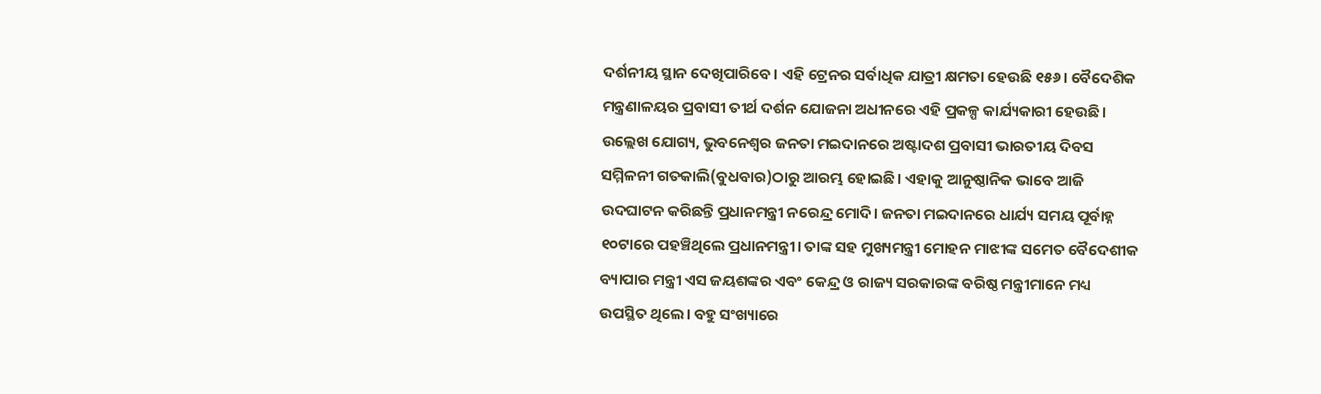ଦର୍ଶନୀୟ ସ୍ଥାନ ଦେଖିପାରିବେ। ଏହି ଟ୍ରେନର ସର୍ବାଧିକ ଯାତ୍ରୀ କ୍ଷମତା ହେଉଛି ୧୫୬। ବୈଦେଶିକ ମନ୍ତ୍ରଣାଳୟର ପ୍ରବାସୀ ତୀର୍ଥ ଦର୍ଶନ ଯୋଜନା ଅଧୀନରେ ଏହି ପ୍ରକଳ୍ପ କାର୍ଯ୍ୟକାରୀ ହେଉଛି।
ଉଲ୍ଲେଖ ଯୋଗ୍ୟ, ଭୁବନେଶ୍ବର ଜନତା ମଇଦାନରେ ଅଷ୍ଟାଦଶ ପ୍ରବାସୀ ଭାରତୀୟ ଦିବସ ସମ୍ମିଳନୀ ଗତକାଲି(ବୁଧବାର)ଠାରୁ ଆରମ୍ଭ ହୋଇଛି। ଏହାକୁ ଆନୁଷ୍ଠାନିକ ଭାବେ ଆଜି ଉଦଘାଟନ କରିଛନ୍ତି ପ୍ରଧାନମନ୍ତ୍ରୀ ନରେନ୍ଦ୍ର ମୋଦି। ଜନତା ମଇଦାନରେ ଧାର୍ଯ୍ୟ ସମୟ ପୂର୍ବାହ୍ନ ୧୦ଟାରେ ପହଞ୍ଚିଥିଲେ ପ୍ରଧାନମନ୍ତ୍ରୀ। ତାଙ୍କ ସହ ମୁଖ୍ୟମନ୍ତ୍ରୀ ମୋହନ ମାଝୀଙ୍କ ସମେତ ବୈଦେଶୀକ ବ୍ୟାପାର ମନ୍ତ୍ରୀ ଏସ ଜୟଶଙ୍କର ଏବଂ କେନ୍ଦ୍ର ଓ ରାଜ୍ୟ ସରକାରଙ୍କ ବରିଷ୍ଠ ମନ୍ତ୍ରୀମାନେ ମଧ୍ୟ ଉପସ୍ଥିତ ଥିଲେ। ବହୁ ସଂଖ୍ୟାରେ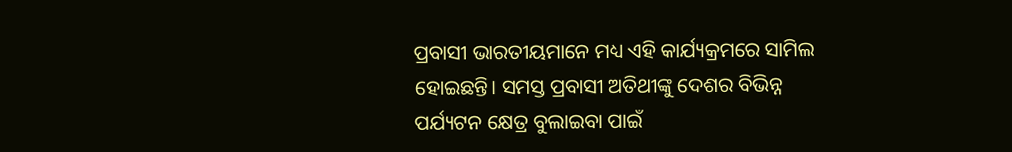ପ୍ରବାସୀ ଭାରତୀୟମାନେ ମଧ୍ୟ ଏହି କାର୍ଯ୍ୟକ୍ରମରେ ସାମିଲ ହୋଇଛନ୍ତି। ସମସ୍ତ ପ୍ରବାସୀ ଅତିଥୀଙ୍କୁ ଦେଶର ବିଭିନ୍ନ ପର୍ଯ୍ୟଟନ କ୍ଷେତ୍ର ବୁଲାଇବା ପାଇଁ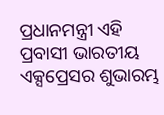ପ୍ରଧାନମନ୍ତ୍ରୀ ଏହି ପ୍ରବାସୀ ଭାରତୀୟ ଏକ୍ସପ୍ରେସର ଶୁଭାରମ୍ଭ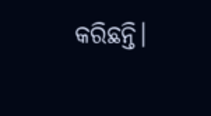କରିଛନ୍ତି।